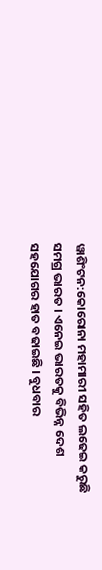ୱାଶିଂଟନ:କୋରୋନା ମହାମାରୀ ସହିତ ଲଢେଇ କରୁଛି ସମଗ୍ର ଭାରତ । ଏନେଇ ଭାରତକୁ ବିଭିନ୍ନ ଦେଶ ସହଯୋଗର ହାତ ବଢାଇଛି । ବୁଧବାର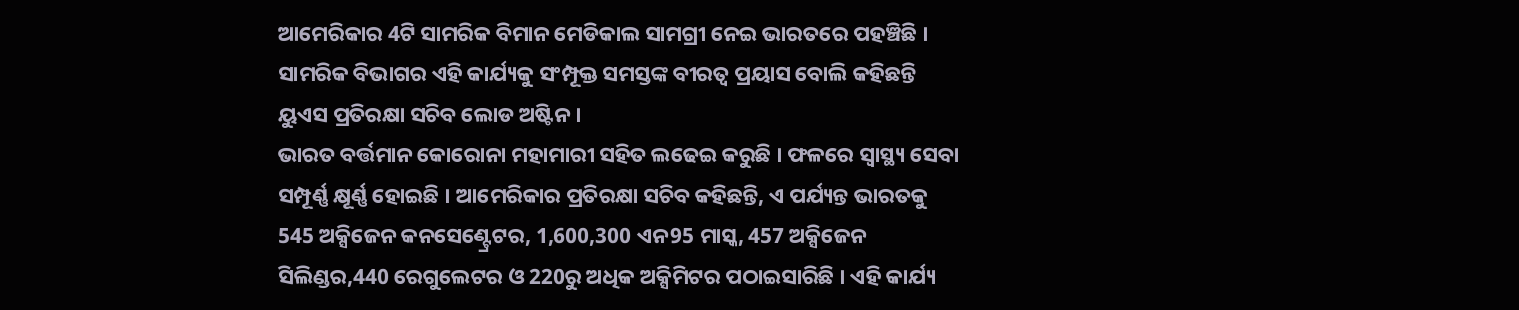ଆମେରିକାର 4ଟି ସାମରିକ ବିମାନ ମେଡିକାଲ ସାମଗ୍ରୀ ନେଇ ଭାରତରେ ପହଞ୍ଚିଛି । ସାମରିକ ବିଭାଗର ଏହି କାର୍ଯ୍ୟକୁ ସଂମ୍ପୂକ୍ତ ସମସ୍ତଙ୍କ ବୀରତ୍ବ ପ୍ରୟାସ ବୋଲି କହିଛନ୍ତି ୟୁଏସ ପ୍ରତିରକ୍ଷା ସଚିବ ଲୋଡ ଅଷ୍ଟିନ ।
ଭାରତ ବର୍ତ୍ତମାନ କୋରୋନା ମହାମାରୀ ସହିତ ଲଢେଇ କରୁଛି । ଫଳରେ ସ୍ବାସ୍ଥ୍ୟ ସେବା ସମ୍ପୂର୍ଣ୍ଣ କ୍ଷୂର୍ଣ୍ଣ ହୋଇଛି । ଆମେରିକାର ପ୍ରତିରକ୍ଷା ସଚିବ କହିଛନ୍ତି, ଏ ପର୍ଯ୍ୟନ୍ତ ଭାରତକୁ 545 ଅକ୍ସିଜେନ କନସେଣ୍ଟ୍ରେଟର, 1,600,300 ଏନ95 ମାସ୍କ, 457 ଅକ୍ସିଜେନ ସିଲିଣ୍ଡର,440 ରେଗୁଲେଟର ଓ 220ରୁ ଅଧିକ ଅକ୍ସିମିଟର ପଠାଇସାରିଛି । ଏହି କାର୍ଯ୍ୟ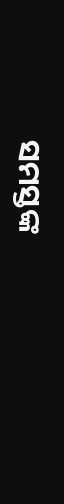ସମସ୍ତଙ୍କ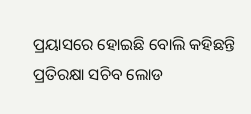ପ୍ରୟାସରେ ହୋଇଛି ବୋଲି କହିଛନ୍ତି ପ୍ରତିରକ୍ଷା ସଚିବ ଲୋଡ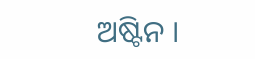ଅଷ୍ଟିନ ।